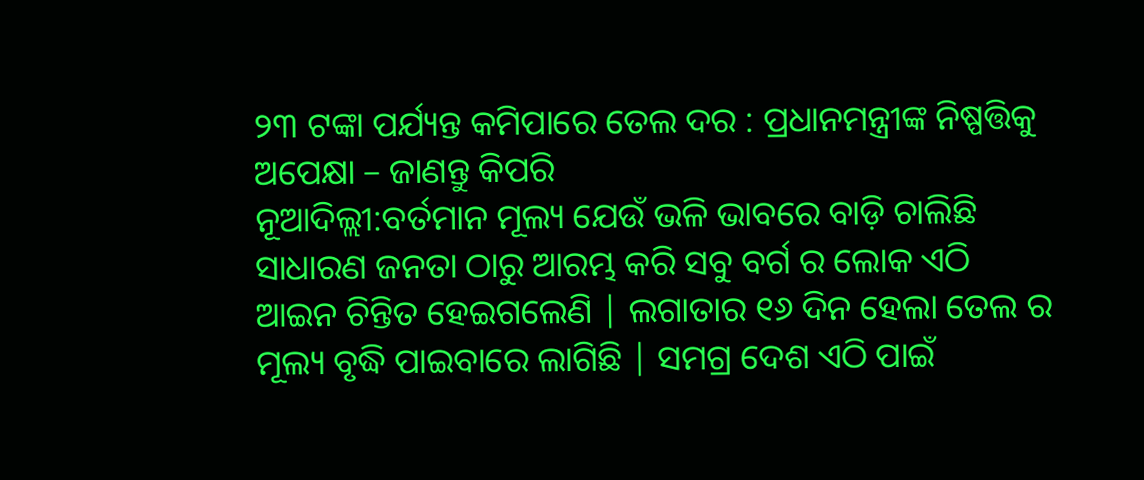୨୩ ଟଙ୍କା ପର୍ଯ୍ୟନ୍ତ କମିପାରେ ତେଲ ଦର : ପ୍ରଧାନମନ୍ତ୍ରୀଙ୍କ ନିଷ୍ପତ୍ତିକୁ ଅପେକ୍ଷା – ଜାଣନ୍ତୁ କିପରି
ନୂଆଦିଲ୍ଲୀ:ବର୍ତମାନ ମୂଲ୍ୟ ଯେଉଁ ଭଳି ଭାବରେ ବାଡ଼ି ଚାଲିଛି ସାଧାରଣ ଜନତା ଠାରୁ ଆରମ୍ଭ କରି ସବୁ ବର୍ଗ ର ଲୋକ ଏଠି ଆଇନ ଚିନ୍ତିତ ହେଇଗଲେଣି | ଲଗାତାର ୧୬ ଦିନ ହେଲା ତେଲ ର ମୂଲ୍ୟ ବୃଦ୍ଧି ପାଇବାରେ ଲାଗିଛି | ସମଗ୍ର ଦେଶ ଏଠି ପାଇଁ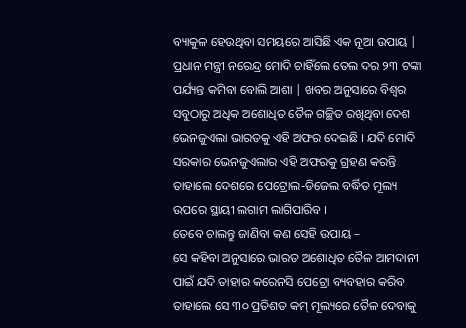ବ୍ୟାକୁଳ ହେଉଥିବା ସମୟରେ ଆସିଛି ଏକ ନୂଆ ଉପାୟ | ପ୍ରଧାନ ମନ୍ତ୍ରୀ ନରେନ୍ଦ୍ର ମୋଦି ଚାହିଁଲେ ତେଲ ଦର ୨୩ ଟଙ୍କା ପର୍ଯ୍ୟନ୍ତ କମିବା ବୋଲି ଆଶା | ଖବର ଅନୁସାରେ ବିଶ୍ୱର ସବୁଠାରୁ ଅଧିକ ଅଶୋଧିତ ତୈଳ ଗଚ୍ଛିତ ରଖିଥିବା ଦେଶ ଭେନଜୁଏଲା ଭାରତକୁ ଏହି ଅଫର ଦେଇଛି । ଯଦି ମୋଦି ସରକାର ଭେନଜୁଏଲାର ଏହି ଅଫରକୁ ଗ୍ରହଣ କରନ୍ତି ତାହାଲେ ଦେଶରେ ପେଟ୍ରୋଲ-ଡିଜେଲ ବର୍ଦ୍ଧିତ ମୂଲ୍ୟ ଉପରେ ସ୍ଥାୟୀ ଲଗାମ ଲାଗିପାରିବ ।
ତେବେ ଚାଲନ୍ତୁ ଜାଣିବା କଣ ସେହି ଉପାୟ –
ସେ କହିବା ଅନୁସାରେ ଭାରତ ଅଶୋଧିତ ତୈଳ ଆମଦାନୀ ପାଇଁ ଯଦି ତାହାର କରେନସି ପେଟ୍ରୋ ବ୍ୟବହାର କରିବ ତାହାଲେ ସେ ୩୦ ପ୍ରତିଶତ କମ୍ ମୂଲ୍ୟରେ ତୈଳ ଦେବାକୁ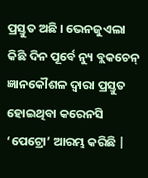ପ୍ରସ୍ତୁତ ଅଛି । ଭେନଜୁଏଲା କିଛି ଦିନ ପୂର୍ବେ ନ୍ୟୁ ବ୍ଲକଚେନ୍ ଜ୍ଞାନକୌଶଳ ଦ୍ବାରା ପ୍ରସ୍ତୁତ ହୋଇଥିବା କରେନସି ‘ପେଟ୍ରୋ’ ଆରମ୍ଭ କରିଛି |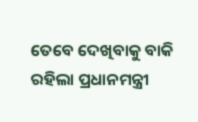ତେବେ ଦେଖିବାକୁ ବାକି ରହିଲା ପ୍ରଧାନମନ୍ତ୍ରୀ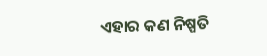ଏହାର କଣ ନିଷ୍ପତି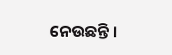ନେଉଛନ୍ତି ।